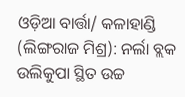ଓଡ଼ିଆ ବାର୍ତ୍ତା/ କଳାହାଣ୍ଡି (ଲିଙ୍ଗରାଜ ମିଶ୍ର): ନର୍ଲା ବ୍ଲକ ଉଲିକୁପା ସ୍ଥିତ ଉଚ୍ଚ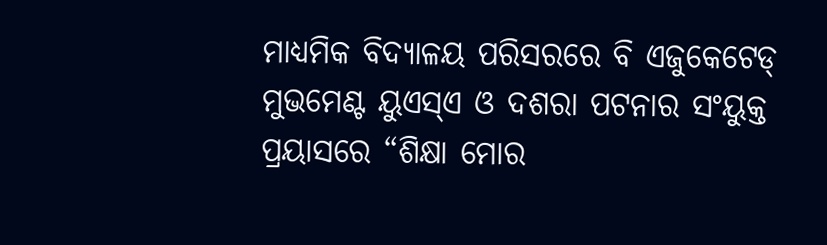ମାଧ୍ୟମିକ ବିଦ୍ୟାଳୟ ପରିସରରେ ବି ଏଜୁକେଟେଡ୍ ମୁଭମେଣ୍ଟ ୟୁଏସ୍ଏ ଓ ଦଶରା ପଟନାର ସଂୟୁକ୍ତ ପ୍ରୟାସରେ “ଶିକ୍ଷା ମୋର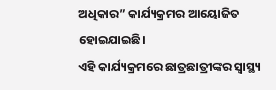ଅଧିକାର” କାର୍ଯ୍ୟକ୍ରମର ଆୟୋଜିତ ହୋଇଯାଇଛି।
ଏହି କାର୍ଯ୍ୟକ୍ରମରେ ଛାତ୍ରଛାତ୍ରୀଙ୍କର ସ୍ୱାସ୍ଥ୍ୟ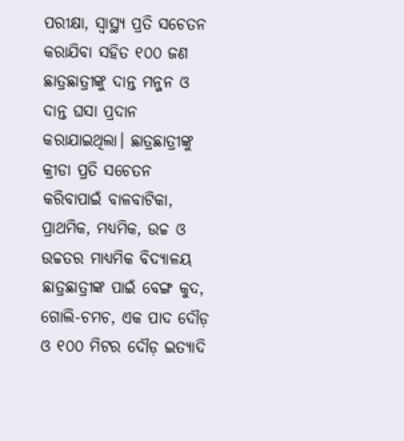ପରୀକ୍ଷା, ସ୍ୱାସ୍ଥ୍ୟ ପ୍ରତି ସଚେତନ କରାଯିବା ସହିତ ୧୦୦ ଜଣ ଛାତ୍ରଛାତ୍ରୀଙ୍କୁ ଦାନ୍ତ ମନ୍ଜନ ଓ ଦାନ୍ତ ଘସା ପ୍ରଦାନ କରାଯାଇଥିଲା। ଛାତ୍ରଛାତ୍ରୀଙ୍କୁ କ୍ରୀଡା ପ୍ରତି ସଚେତନ କରିବାପାଇଁ ବାଳବାଟିକା, ପ୍ରାଥମିକ, ମଧ୍ୟମିକ, ଉଚ୍ଚ ଓ ଉଚ୍ଚତର ମାଧ୍ୟମିକ ବିଦ୍ୟାଳୟ ଛାତ୍ରଛାତ୍ରୀଙ୍କ ପାଇଁ ବେଙ୍ଗ କୁଦ, ଗୋଲି-ଚମଚ, ଏକ ପାଦ ଦୌଡ଼ ଓ ୧୦୦ ମିଟର ଦୌଡ଼ ଇତ୍ୟାଦି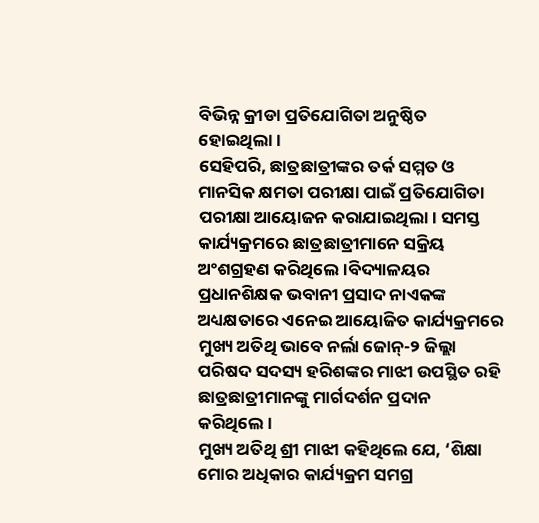ବିଭିନ୍ନ କ୍ରୀଡା ପ୍ରତିଯୋଗିତା ଅନୁଷ୍ଠିତ ହୋଇଥିଲା।
ସେହିପରି, ଛାତ୍ରଛାତ୍ରୀଙ୍କର ତର୍କ ସମ୍ମତ ଓ ମାନସିକ କ୍ଷମତା ପରୀକ୍ଷା ପାଇଁ ପ୍ରତିଯୋଗିତା ପରୀକ୍ଷା ଆୟୋଜନ କରାଯାଇଥିଲା। ସମସ୍ତ କାର୍ଯ୍ୟକ୍ରମରେ ଛାତ୍ରଛାତ୍ରୀମାନେ ସକ୍ରିୟ ଅଂଶଗ୍ରହଣ କରିଥିଲେ।ବିଦ୍ୟାଳୟର ପ୍ରଧାନଶିକ୍ଷକ ଭବାନୀ ପ୍ରସାଦ ନାଏକଙ୍କ ଅଧ୍ୟକ୍ଷତାରେ ଏନେଇ ଆୟୋଜିତ କାର୍ଯ୍ୟକ୍ରମରେ ମୁଖ୍ୟ ଅତିଥି ଭାବେ ନର୍ଲା ଜୋନ୍-୨ ଜିଲ୍ଲା ପରିଷଦ ସଦସ୍ୟ ହରିଶଙ୍କର ମାଝୀ ଉପସ୍ଥିତ ରହି ଛାତ୍ରଛାତ୍ରୀମାନଙ୍କୁ ମାର୍ଗଦର୍ଶନ ପ୍ରଦାନ କରିଥିଲେ।
ମୁଖ୍ୟ ଅତିଥି ଶ୍ରୀ ମାଝୀ କହିଥିଲେ ଯେ, ‘ଶିକ୍ଷା ମୋର ଅଧିକାର କାର୍ଯ୍ୟକ୍ରମ ସମଗ୍ର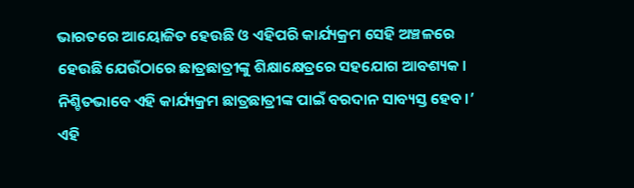ଭାରତରେ ଆୟୋଜିତ ହେଉଛି ଓ ଏହିପରି କାର୍ଯ୍ୟକ୍ରମ ସେହି ଅଞ୍ଚଳରେ ହେଉଛି ଯେଉଁଠାରେ ଛାତ୍ରଛାତ୍ରୀଙ୍କୁ ଶିକ୍ଷାକ୍ଷେତ୍ରରେ ସହଯୋଗ ଆବଶ୍ୟକ। ନିଶ୍ଚିତଭାବେ ଏହି କାର୍ଯ୍ୟକ୍ରମ ଛାତ୍ରଛାତ୍ରୀଙ୍କ ପାଇଁ ବରଦାନ ସାବ୍ୟସ୍ତ ହେବ।’
ଏହି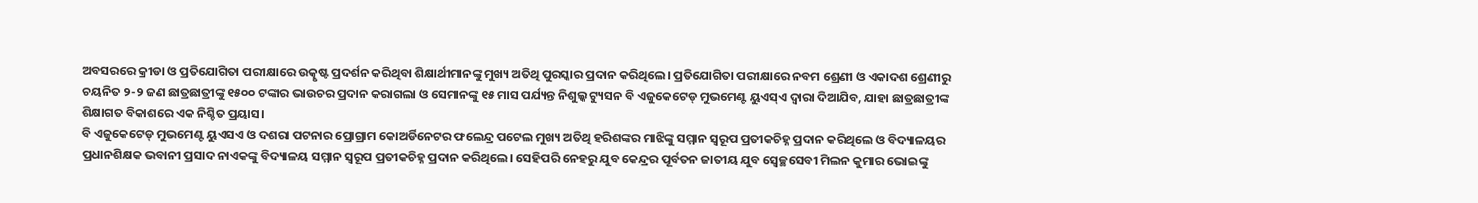ଅବସରରେ କ୍ରୀଡା ଓ ପ୍ରତିଯୋଗିତା ପରୀକ୍ଷାରେ ଉତ୍କୃଷ୍ଟ ପ୍ରଦର୍ଶନ କରିଥିବା ଶିକ୍ଷାର୍ଥୀମାନଙ୍କୁ ମୁଖ୍ୟ ଅତିଥି ପୁରସ୍କାର ପ୍ରଦାନ କରିଥିଲେ। ପ୍ରତିଯୋଗିତା ପରୀକ୍ଷାରେ ନବମ ଶ୍ରେଣୀ ଓ ଏକାଦଶ ଶ୍ରେଣୀରୁ ଚୟନିତ ୨-୨ ଜଣ ଛାତ୍ରଛାତ୍ରୀଙ୍କୁ ୧୫୦୦ ଟଙ୍କାର ଭାଉଚର ପ୍ରଦାନ କରାଗଲା ଓ ସେମାନଙ୍କୁ ୧୫ ମାସ ପର୍ଯ୍ୟନ୍ତ ନିଶୁଲ୍କ ଟ୍ୟୁସନ ବି ଏଜୁକେଟେଡ୍ ମୁଭମେଣ୍ଟ ୟୁଏସ୍ଏ ଦ୍ୱାରା ଦିଆଯିବ, ଯାହା ଛାତ୍ରଛାତ୍ରୀଙ୍କ ଶିକ୍ଷାଗତ ବିକାଶରେ ଏକ ନିଶ୍ଚିତ ପ୍ରୟାସ।
ବି ଏଜୁକେଟେଡ୍ ମୁଭମେଣ୍ଟ ୟୁଏସଏ ଓ ଦଶରା ପଟନାର ପ୍ରୋଗ୍ରାମ କୋଅର୍ଡିନେଟର ଫଲେନ୍ଦ୍ର ପଟେଲ ମୁଖ୍ୟ ଅତିଥି ହରିଶଙ୍କର ମାଝିଙ୍କୁ ସମ୍ମାନ ସ୍ୱରୂପ ପ୍ରତୀକଚିହ୍ନ ପ୍ରଦାନ କରିଥିଲେ ଓ ବିଦ୍ୟାଳୟର ପ୍ରଧାନଶିକ୍ଷକ ଭବାନୀ ପ୍ରସାଦ ନାଏକଙ୍କୁ ବିଦ୍ୟାଳୟ ସମ୍ମାନ ସ୍ୱରୂପ ପ୍ରତୀକଚିହ୍ନ ପ୍ରଦାନ କରିଥିଲେ। ସେହିପରି ନେହରୁ ଯୁବ କେନ୍ଦ୍ରର ପୂର୍ବତନ ଜାତୀୟ ଯୁବ ସ୍ଵେଚ୍ଛସେବୀ ମିଲନ କୁମାର ଭୋଇଙ୍କୁ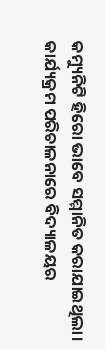କମ୍ୟୁନିଟି ହିରୋ ଭାବେ ସମ୍ମାନିତ କରାଯାଇଥିଲା। କାର୍ଯ୍ୟକ୍ରମ ପରିଚାଳନାରେ ବିଦ୍ୟାଳୟର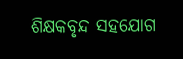ଶିକ୍ଷକବୃନ୍ଦ ସହଯୋଗ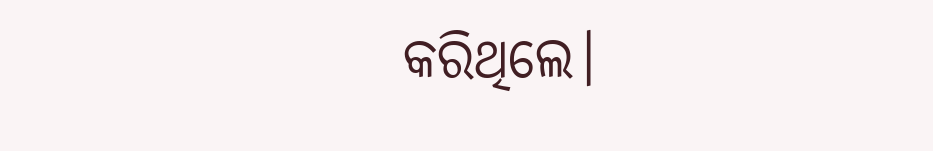କରିଥିଲେ।